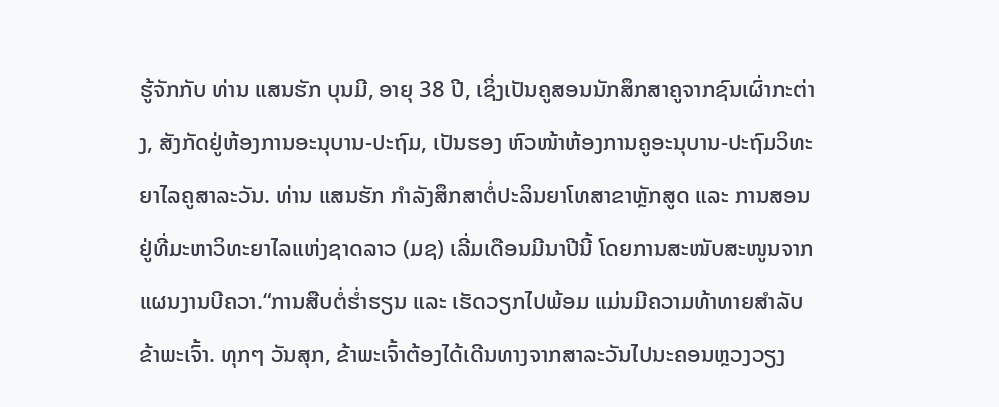ຮູ້ຈັກກັບ ທ່ານ ແສນຮັກ ບຸນມີ, ອາຍຸ 38 ປີ, ເຊິ່ງເປັນຄູສອນນັກສຶກສາຄູຈາກຊົນເຜົ່າກະຕ່າງ, ສັງກັດຢູ່ຫ້ອງການອະນຸບານ-ປະຖົມ, ເປັນຮອງ ຫົວໜ້າຫ້ອງການຄູອະນຸບານ-ປະຖົມວິທະຍາໄລຄູສາລະວັນ. ທ່ານ ແສນຮັກ ກຳລັງສຶກສາຕໍ່ປະລິນຍາໂທສາຂາຫຼັກສູດ ແລະ ການສອນ ຢູ່ທີ່ມະຫາວິທະຍາໄລແຫ່ງຊາດລາວ (ມຊ) ເລີ່ມເດືອນມີນາປີນີ້ ໂດຍການສະໜັບສະໜູນຈາກແຜນງານບີຄວາ.“ການສືບຕໍ່ຮ່ຳຮຽນ ແລະ ເຮັດວຽກໄປພ້ອມ ແມ່ນມີຄວາມທ້າທາຍສຳລັບຂ້າພະເຈົ້າ. ທຸກໆ ວັນສຸກ, ຂ້າພະເຈົ້າຕ້ອງໄດ້ເດີນທາງຈາກສາລະວັນໄປນະຄອນຫຼວງວຽງ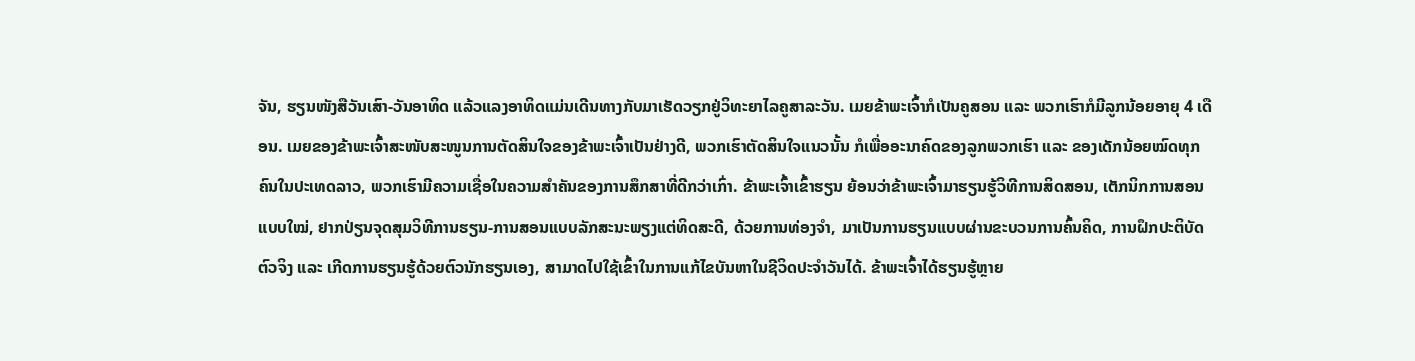ຈັນ, ຮຽນໜັງສືວັນເສົາ-ວັນອາທິດ ແລ້ວແລງອາທິດແມ່ນເດີນທາງກັບມາເຮັດວຽກຢູ່ວິທະຍາໄລຄູສາລະວັນ. ເມຍຂ້າພະເຈົ້າກໍເປັນຄູສອນ ແລະ ພວກເຮົາກໍມີລູກນ້ອຍອາຍຸ 4 ເດືອນ. ເມຍຂອງຂ້າພະເຈົ້າສະໜັບສະໜູນການຕັດສິນໃຈຂອງຂ້າພະເຈົ້າເປັນຢ່າງດີ, ພວກເຮົາຕັດສິນໃຈແນວນັ້ນ ກໍເພື່ອອະນາຄົດຂອງລູກພວກເຮົາ ແລະ ຂອງເດັກນ້ອຍໝົດທຸກຄົນໃນປະເທດລາວ, ພວກເຮົາມີຄວາມເຊື່ອໃນຄວາມສຳຄັນຂອງການສຶກສາທີ່ດີກວ່າເກົ່າ. ຂ້າພະເຈົ້າເຂົ້າຮຽນ ຍ້ອນວ່າຂ້າພະເຈົ້າມາຮຽນຮູ້ວິທີການສິດສອນ, ເຕັກນິກການສອນແບບໃໝ່, ຢາກປ່ຽນຈຸດສຸມວິທີການຮຽນ-ການສອນແບບລັກສະນະພຽງແຕ່ທິດສະດີ, ດ້ວຍການທ່ອງຈໍາ, ມາເປັນການຮຽນແບບຜ່ານຂະບວນການຄົ້ນຄິດ, ການຝຶກປະຕິບັດຕົວຈິງ ແລະ ເກີດການຮຽນຮູ້ດ້ວຍຕົວນັກຮຽນເອງ, ສາມາດໄປໃຊ້ເຂົ້າໃນການແກ້ໄຂບັນຫາໃນຊີວິດປະຈໍາວັນໄດ້. ຂ້າພະເຈົ້າໄດ້ຮຽນຮູ້ຫຼາຍ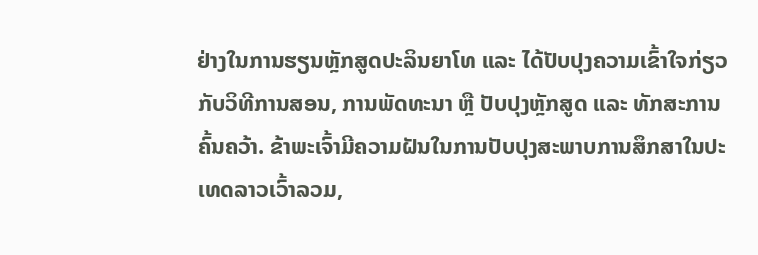ຢ່າງໃນການຮຽນຫຼັກສູດປະລິນຍາໂທ ແລະ ໄດ້ປັບປຸງຄວາມເຂົ້າໃຈກ່ຽວກັບວິທີການສອນ, ການພັດທະນາ ຫຼື ປັບປຸງຫຼັກສູດ ແລະ ທັກສະການຄົ້ນຄວ້າ. ຂ້າພະເຈົ້າມີຄວາມຝັນໃນການປັບປຸງສະພາບການສຶກສາໃນປະເທດລາວເວົ້າລວມ,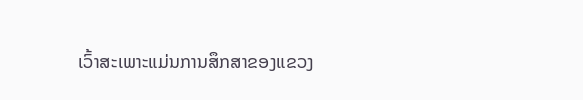ເວົ້າສະເພາະແມ່ນການສຶກສາຂອງແຂວງ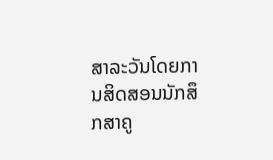ສາລະວັນໂດຍການສິດສອນນັກສຶກສາຄູ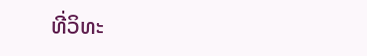ທີ່ວິທະ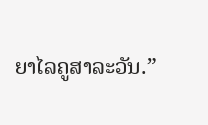ຍາໄລຄູສາລະວັນ.”